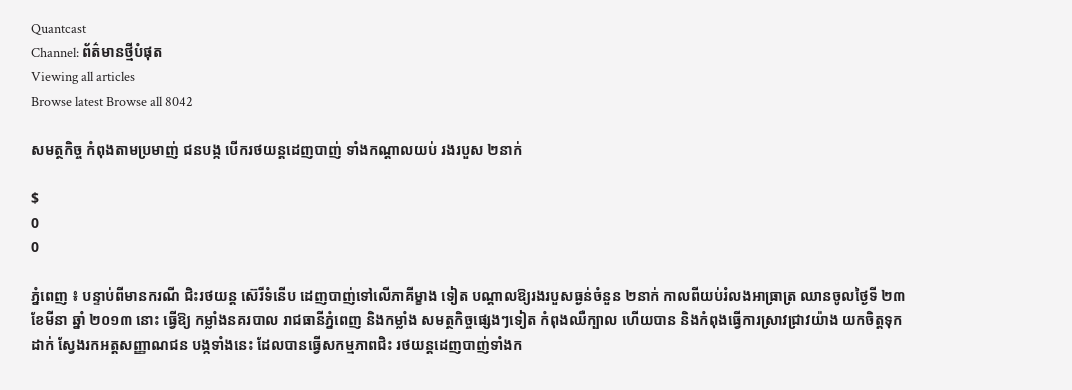Quantcast
Channel: ព័ត៌មានថ្មីបំផុត
Viewing all articles
Browse latest Browse all 8042

សមត្ថកិច្ច កំពុងតាមប្រមាញ់ ជនបង្ក បើករថយន្ដដេញបាញ់ ទាំងកណ្ដាលយប់ រងរបួស ២នាក់

$
0
0

ភ្នំពេញ ៖ បន្ទាប់ពីមានករណី ជិះរថយន្ដ ស៊េរីទំនើប ដេញបាញ់ទៅលើភាគីម្ខាង ទៀត បណ្ដាលឱ្យរងរបួសធ្ងន់ចំនួន ២នាក់ កាលពីយប់រំលងអាធ្រាត្រ ឈានចូលថ្ងៃទី ២៣ ខែមីនា ឆ្នាំ ២០១៣ នោះ ធ្វើឱ្យ កម្លាំងនគរបាល រាជធានីភ្នំពេញ និងកម្លាំង សមត្ថកិច្ចផ្សេងៗទៀត កំពុងឈឺក្បាល ហើយបាន និងកំពុងធ្វើការស្រាវជ្រាវយ៉ាង យកចិត្ដទុកដាក់ ស្វែងរកអត្ដសញ្ញាណជន បង្កទាំងនេះ ដែលបានធ្វើសកម្មភាពជិះ រថយន្ដដេញបាញ់ទាំងក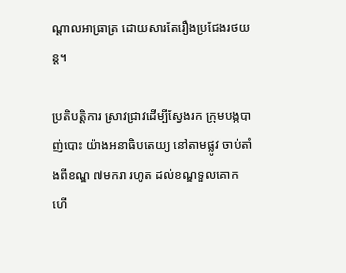ណ្ដាលអាធ្រាត្រ ដោយសារតែរឿងប្រជែងរថយន្ដ។

ប្រតិបត្ដិការ ស្រាវជ្រាវដើម្បីស្វែងរក ក្រុមបង្កបាញ់បោះ យ៉ាងអនាធិបតេយ្យ នៅតាមផ្លូវ ចាប់តាំងពីខណ្ឌ ៧មករា រហូត ដល់ខណ្ឌទួលគោក ហើ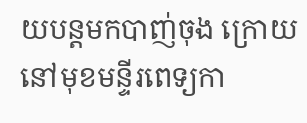យបន្ដមកបាញ់ចុង ក្រោយនៅមុខមន្ទីរពេទ្យកា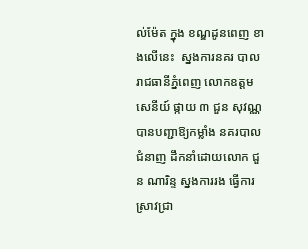ល់ម៉ែត ក្នុង ខណ្ឌដូនពេញ ខាងលើនេះ  ស្នងការនគរ បាលរាជធានីភ្នំពេញ លោកឧត្ដមសេនីយ៍ ផ្កាយ ៣ ជួន សុវណ្ណ បានបញ្ជាឱ្យកម្លាំង នគរបាលជំនាញ ដឹកនាំដោយលោក ជួន ណារិន្ទ ស្នងការរង ធ្វើការស្រាវជ្រា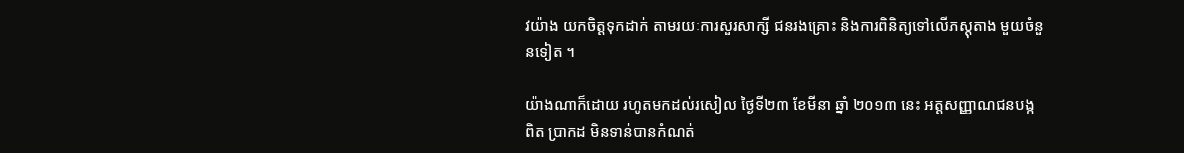វយ៉ាង យកចិត្ដទុកដាក់ តាមរយៈការសួរសាក្សី ជនរងគ្រោះ និងការពិនិត្យទៅលើភស្ដុតាង មួយចំនួនទៀត ។

យ៉ាងណាក៏ដោយ រហូតមកដល់រសៀល ថ្ងៃទី២៣ ខែមីនា ឆ្នាំ ២០១៣ នេះ អត្ដសញ្ញាណជនបង្កពិត ប្រាកដ មិនទាន់បានកំណត់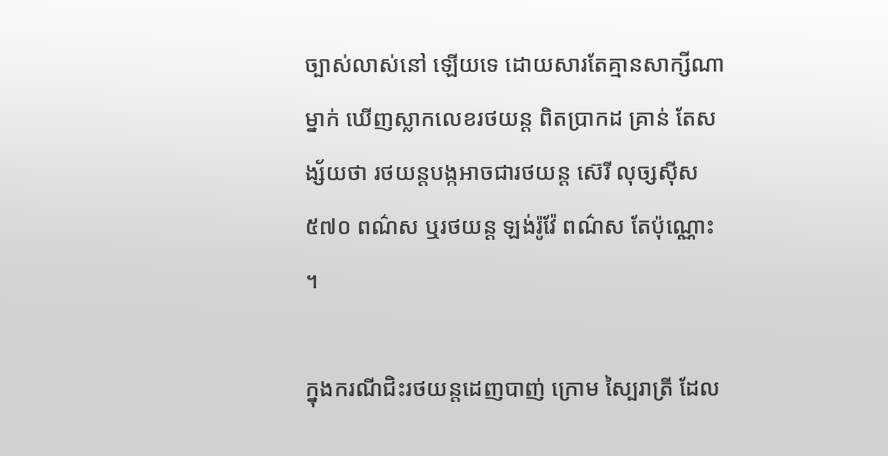ច្បាស់លាស់នៅ ឡើយទេ ដោយសារតែគ្មានសាក្សីណាម្នាក់ ឃើញស្លាកលេខរថយន្ដ ពិតប្រាកដ គ្រាន់ តែសង្ស័យថា រថយន្ដបង្កអាចជារថយន្ដ ស៊េរី លុច្សស៊ីស ៥៧០ ពណ៌ស ឬរថយន្ដ ឡង់រ៉ូវ៉ែ ពណ៌ស តែប៉ុណ្ណោះ ។

ក្នុងករណីជិះរថយន្ដដេញបាញ់ ក្រោម ស្បៃរាត្រី ដែល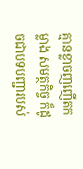គ្មានខ្លាចញញើតកម្លាង សមត្ថកិច្ច ក៏ដូចជាបទបញ្ជារបស់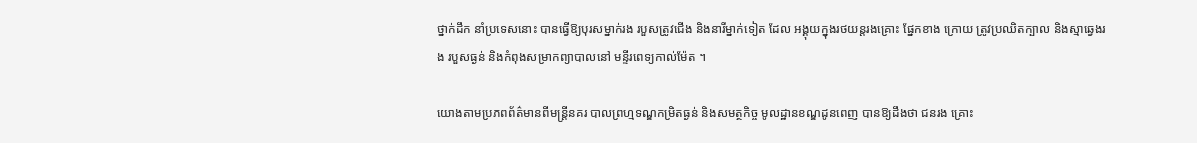ថ្នាក់ដឹក នាំប្រទេសនោះ បានធ្វើឱ្យបុរសម្នាក់រង របួសត្រូវជើង និងនារីម្នាក់ទៀត ដែល អង្គុយក្នុងរថយន្ដរងគ្រោះ ផ្នែកខាង ក្រោយ ត្រូវប្រឈិតក្បាល និងស្មាឆ្វេងរង របួសធ្ងន់ និងកំពុងសម្រាកព្យាបាលនៅ មន្ទីរពេទ្យកាល់ម៉ែត ។

យោងតាមប្រភពព័ត៌មានពីមន្ដ្រីនគរ បាលព្រហ្មទណ្ឌកម្រិតធ្ងន់ និងសមត្ថកិច្ច មូលដ្ឋានខណ្ឌដូនពេញ បានឱ្យដឹងថា ជនរង គ្រោះ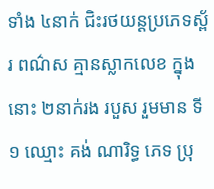ទាំង ៤នាក់ ជិះរថយន្ដប្រភេទស្ព័រ ពណ៌ស គ្មានស្លាកលេខ ក្នុងនោះ ២នាក់រង របួស រួមមាន ទី១ ឈ្មោះ គង់ ណារិទ្ធ ភេទ ប្រុ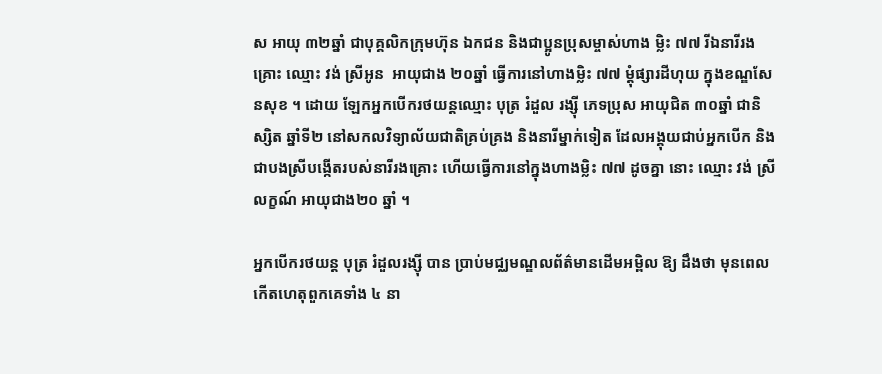ស អាយុ ៣២ឆ្នាំ ជាបុគ្គលិកក្រុមហ៊ុន ឯកជន និងជាប្អូនប្រុសម្ចាស់ហាង ម្លិះ ៧៧ រីឯនារីរងគ្រោះ ឈ្មោះ វង់ ស្រីអូន  អាយុជាង ២០ឆ្នាំ ធ្វើការនៅហាងម្លិះ ៧៧ ម្ដុំផ្សារដីហុយ ក្នុងខណ្ឌសែនសុខ ។ ដោយ ឡែកអ្នកបើករថយន្ដឈ្មោះ បុត្រ រំដួល រង្ស៊ី ភេទប្រុស អាយុជិត ៣០ឆ្នាំ ជានិស្សិត ឆ្នាំទី២ នៅសកលវិទ្យាល័យជាតិគ្រប់គ្រង និងនារីម្នាក់ទៀត ដែលអង្គុយជាប់អ្នកបើក និងជាបងស្រីបង្កើតរបស់នារីរងគ្រោះ ហើយធ្វើការនៅក្នុងហាងម្លិះ ៧៧ ដូចគ្នា នោះ ឈ្មោះ វង់ ស្រីលក្ខណ៍ អាយុជាង២០ ឆ្នាំ ។

អ្នកបើករថយន្ដ បុត្រ រំដួលរង្ស៊ី បាន ប្រាប់មជ្ឈមណ្ឌលព័ត៌មានដើមអម្ពិល ឱ្យ ដឹងថា មុនពេលកើតហេតុពួកគេទាំង ៤ នា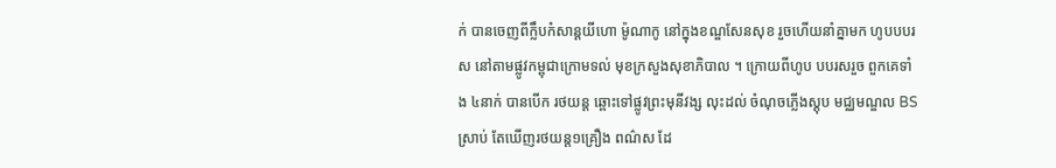ក់ បានចេញពីក្លឹបកំសាន្ដយីហោ ម៉ូណាកូ នៅក្នុងខណ្ឌសែនសុខ រួចហើយនាំគ្នាមក ហូបបបរស នៅតាមផ្លូវកម្ពុជាក្រោមទល់ មុខក្រសួងសុខាភិបាល ។ ក្រោយពីហូប បបរសរួច ពួកគេទាំង ៤នាក់ បានបើក រថយន្ដ ឆ្ពោះទៅផ្លូវព្រះមុនីវង្ស លុះដល់ ចំណុចភ្លើងស្ដុប មជ្ឈមណ្ឌល BS ស្រាប់ តែឃើញរថយន្ដ១គ្រឿង ពណ៌ស ដែ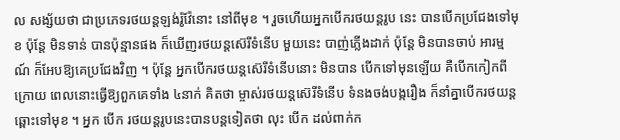ល សង្ស័យថា ជាប្រភេទរថយន្ដឡង់រ៉ូវ៉ែនោះ នៅពីមុខ ។ រួចហើយអ្នកបើករថយន្ដរូប នេះ បានបើកប្រជែងទៅមុខ ប៉ុន្ដែ មិនទាន់ បានប៉ុន្មានផង ក៏ឃើញរថយន្ដស៊េរីទំនើប មួយនេះ បាញ់ភ្លើងដាក់ ប៉ុន្ដែ មិនបានចាប់ អារម្មណ៍ ក៏អែបឱ្យគេប្រជែងវិញ ។ ប៉ុន្ដែ អ្នកបើករថយន្ដស៊េរីទំនើបនោះ មិនបាន បើកទៅមុនឡើយ គឺបើកកៀកពីក្រោយ ពេលនោះធ្វើឱ្យពួកគេទាំង ៤នាក់ គិតថា ម្ចាស់រថយន្ដស៊េរីទំនើប ទំនងចង់បង្ករឿង ក៏នាំគ្នាបើករថយន្ដឆ្ពោះទៅមុខ ។ អ្នក បើក រថយន្ដរូបនេះបានបន្ដទៀតថា លុះ បើក ដល់ពាក់ក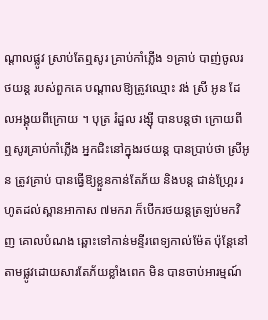ណ្ដាលផ្លូវ ស្រាប់តែឮសូរ គ្រាប់កាំភ្លើង ១គ្រាប់ បាញ់ចូលរថយន្ដ របស់ពួកគេ បណ្ដាលឱ្យត្រូវឈ្មោះ វង់ ស្រី អូន ដែលអង្គុយពីក្រោយ ។ បុត្រ រំដួល រង្ស៊ី បានបន្ដថា ក្រោយពីឮសូរគ្រាប់កាំភ្លើង អ្នកជិះនៅក្នុងរថយន្ដ បានប្រាប់ថា ស្រីអូន ត្រូវគ្រាប់ បានធ្វើឱ្យខ្លួនកាន់តែភ័យ និងបន្ដ ជាន់ហ្គ្រែរ រហូតដល់ស្ពានអាកាស ៧មករា ក៏បើករថយន្ដត្រឡប់មកវិញ គោលបំណង ឆ្ពោះទៅកាន់មន្ទីរពេទ្យកាល់ម៉ែត ប៉ុន្ដែនៅ តាមផ្លូវដោយសារតែភ័យខ្លាំងពេក មិន បានចាប់អារម្មណ៍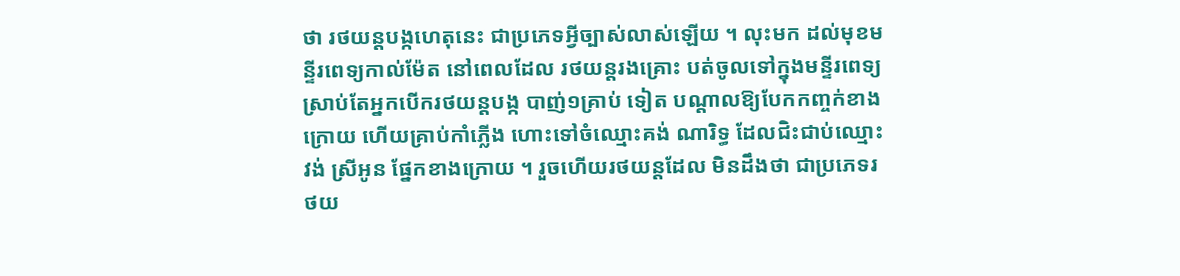ថា រថយន្ដបង្កហេតុនេះ ជាប្រភេទអ្វីច្បាស់លាស់ឡើយ ។ លុះមក ដល់មុខមន្ទីរពេទ្យកាល់ម៉ែត នៅពេលដែល រថយន្ដរងគ្រោះ បត់ចូលទៅក្នុងមន្ទីរពេទ្យ ស្រាប់តែអ្នកបើករថយន្ដបង្ក បាញ់១គ្រាប់ ទៀត បណ្ដាលឱ្យបែកកញ្ចក់ខាងក្រោយ ហើយគ្រាប់កាំភ្លើង ហោះទៅចំឈ្មោះគង់ ណារិទ្ធ ដែលជិះជាប់ឈ្មោះ វង់ ស្រីអូន ផ្នែកខាងក្រោយ ។ រួចហើយរថយន្ដដែល មិនដឹងថា ជាប្រភេទរថយ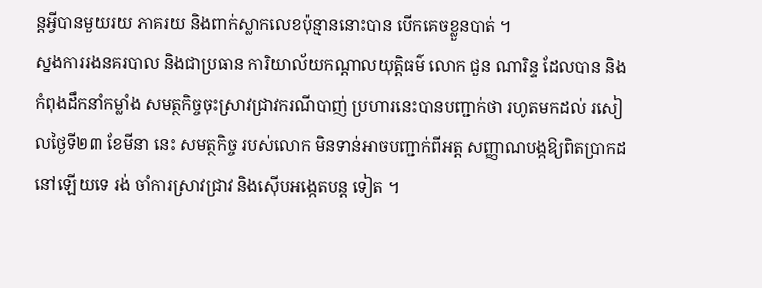ន្ដអ្វីបានមួយរយ ភាគរយ និងពាក់ស្លាកលេខប៉ុន្មាននោះបាន បើកគេចខ្លួនបាត់ ។
ស្នងការរងនគរបាល និងជាប្រធាន ការិយាល័យកណ្ដាលយុត្ដិធម៌ លោក ជួន ណារិន្ទ ដែលបាន និងកំពុងដឹកនាំកម្លាំង សមត្ថកិច្ចចុះស្រាវជ្រាវករណីបាញ់ ប្រហារនេះបានបញ្ជាក់ថា រហូតមកដល់ រសៀលថ្ងៃទី២៣ ខែមីនា នេះ សមត្ថកិច្ច របស់លោក មិនទាន់អាចបញ្ជាក់ពីអត្ដ សញ្ញាណបង្កឱ្យពិតប្រាកដនៅឡើយទេ រង់ ចាំការស្រាវជ្រាវ និងស៊ើបអង្កេតបន្ដ ទៀត ។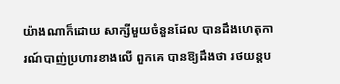យ៉ាងណាក៏ដោយ សាក្សីមួយចំនួនដែល បានដឹងហេតុការណ៍បាញ់ប្រហារខាងលើ ពួកគេ បានឱ្យដឹងថា រថយន្ដប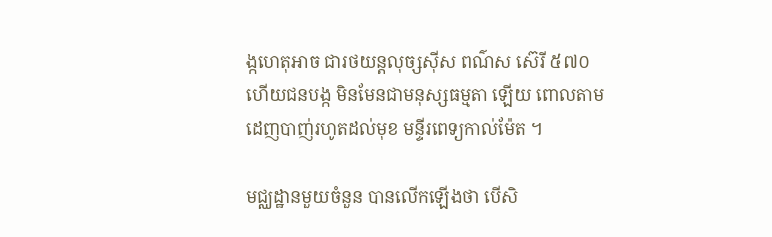ង្កហេតុអាច ជារថយន្ដលុច្សស៊ីស ពណ៌ស ស៊េរី ៥៧០ ហើយជនបង្ក មិនមែនជាមនុស្សធម្មតា ឡើយ ពោលតាមដេញបាញ់រហូតដល់មុខ មន្ទីរពេទ្យកាល់ម៉ែត ។

មជ្ឈដ្ឋានមួយចំនួន បានលើកឡើងថា បើសិ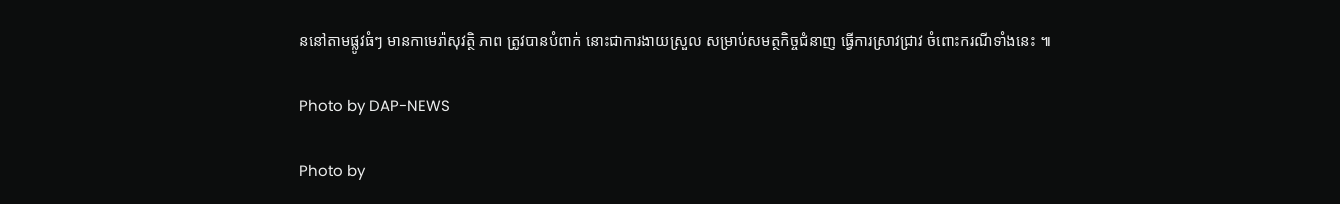ននៅតាមផ្លូវធំៗ មានកាមេរ៉ាសុវត្ថិ ភាព ត្រូវបានបំពាក់ នោះជាការងាយស្រួល សម្រាប់សមត្ថកិច្ចជំនាញ ធ្វើការស្រាវជ្រាវ ចំពោះករណីទាំងនេះ ៕

Photo by DAP-NEWS

Photo by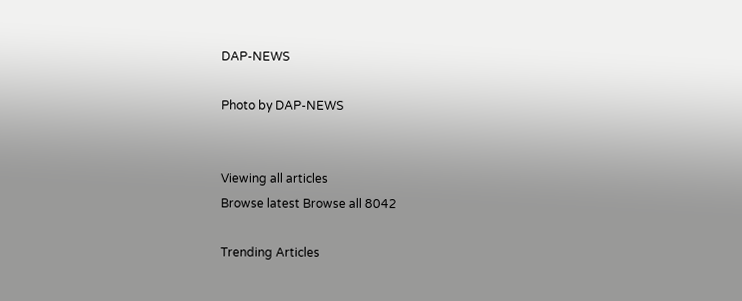DAP-NEWS

Photo by DAP-NEWS


Viewing all articles
Browse latest Browse all 8042

Trending Articles